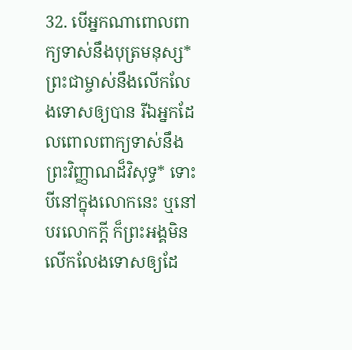32. បើអ្នកណាពោលពាក្យទាស់នឹងបុត្រមនុស្ស* ព្រះជាម្ចាស់នឹងលើកលែងទោសឲ្យបាន រីឯអ្នកដែលពោលពាក្យទាស់នឹងព្រះវិញ្ញាណដ៏វិសុទ្ធ* ទោះបីនៅក្នុងលោកនេះ ឬនៅបរលោកក្ដី ក៏ព្រះអង្គមិនលើកលែងទោសឲ្យដែ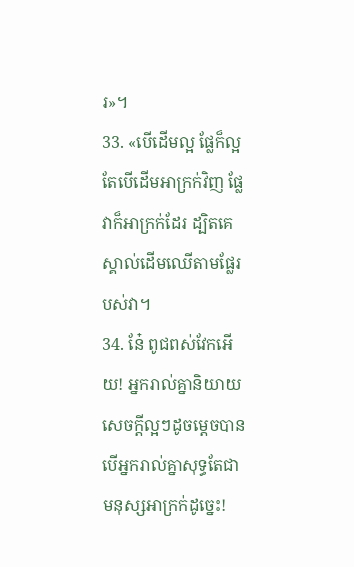រ»។
33. «បើដើមល្អ ផ្លែក៏ល្អ តែបើដើមអាក្រក់វិញ ផ្លែវាក៏អាក្រក់ដែរ ដ្បិតគេស្គាល់ដើមឈើតាមផ្លែរបស់វា។
34. នែ៎ ពូជពស់វែកអើយ! អ្នករាល់គ្នានិយាយសេចក្ដីល្អៗដូចម្ដេចបាន បើអ្នករាល់គ្នាសុទ្ធតែជាមនុស្សអាក្រក់ដូច្នេះ!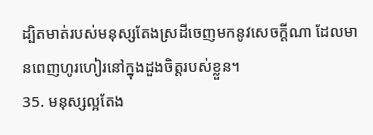ដ្បិតមាត់របស់មនុស្សតែងស្រដីចេញមកនូវសេចក្ដីណា ដែលមានពេញហូរហៀរនៅក្នុងដួងចិត្តរបស់ខ្លួន។
35. មនុស្សល្អតែង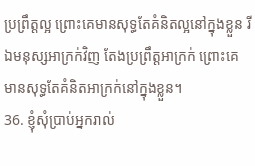ប្រព្រឹត្តល្អ ព្រោះគេមានសុទ្ធតែគំនិតល្អនៅក្នុងខ្លួន រីឯមនុស្សអាក្រក់វិញ តែងប្រព្រឹត្តអាក្រក់ ព្រោះគេមានសុទ្ធតែគំនិតអាក្រក់នៅក្នុងខ្លួន។
36. ខ្ញុំសុំប្រាប់អ្នករាល់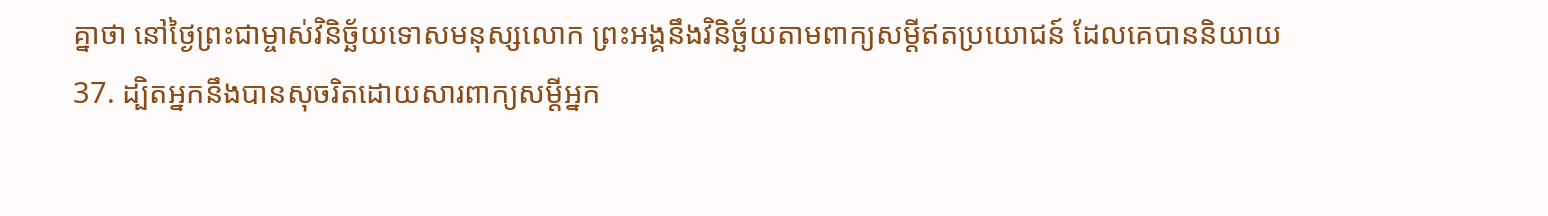គ្នាថា នៅថ្ងៃព្រះជាម្ចាស់វិនិច្ឆ័យទោសមនុស្សលោក ព្រះអង្គនឹងវិនិច្ឆ័យតាមពាក្យសម្ដីឥតប្រយោជន៍ ដែលគេបាននិយាយ
37. ដ្បិតអ្នកនឹងបានសុចរិតដោយសារពាក្យសម្ដីអ្នក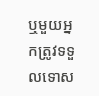ឬមួយអ្នកត្រូវទទួលទោស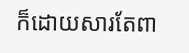ក៏ដោយសារតែពា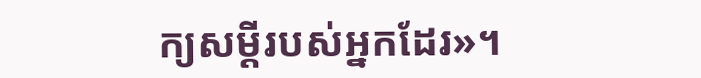ក្យសម្ដីរបស់អ្នកដែរ»។